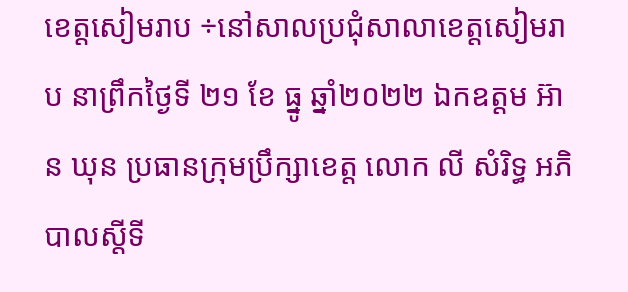ខេត្តសៀមរាប ÷នៅសាលប្រជុំសាលាខេត្តសៀមរាប នាព្រឹកថ្ងៃទី ២១ ខែ ធ្នូ ឆ្នាំ២០២២ ឯកឧត្តម អ៊ាន ឃុន ប្រធានក្រុមប្រឹក្សាខេត្ត លោក លី សំរិទ្ធ អភិបាលស្តីទី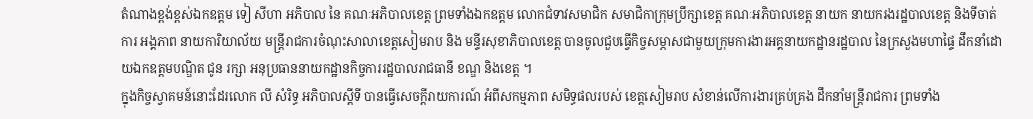តំណាងខ្ពង់ខ្ពស់ឯកឧត្តម ទៀ សីហា អភិបាល នៃ គណៈអភិបាលខេត្ត ព្រមទាំងឯកឧត្តម លោកជំទាវសមាជិក សមាជិកាក្រុមប្រឹក្សាខេត្ត គណៈអភិបាលខេត្ត នាយក នាយករងរដ្ឋបាលខេត្ត និងទីចាត់ការ អង្គភាព នាយការិយាល័យ មន្ត្រីរាជការចំណុះសាលាខេត្តសៀមរាប និង មន្ទីរសុខាភិបាលខេត្ត បានចូលជួបធ្វើកិច្ចសម្ភាសជាមួយក្រុមការងារអគ្គនាយកដ្ឋានរដ្ឋបាល នៃក្រសួងមហាផ្ទៃ ដឹកនាំដោយឯកឧត្តមបណ្ឌិត ជូន រក្សា អនុប្រធាននាយកដ្ឋានកិច្ចការរដ្ឋបាលរាជធានី ខណ្ឌ និងខេត្ត ។
ក្នុងកិច្ចស្វាគមន៍នោះដែរលោក លី សំរិទ្ធ អភិបាលស្តីទី បានធ្វើសេចក្តីរាយការណ៍ អំពីសកម្មភាព សមិទ្ធផលរបស់ ខេត្តសៀមរាប សំខាន់លើការងារគ្រប់គ្រង ដឹកនាំមន្ត្រីរាជការ ព្រមទាំង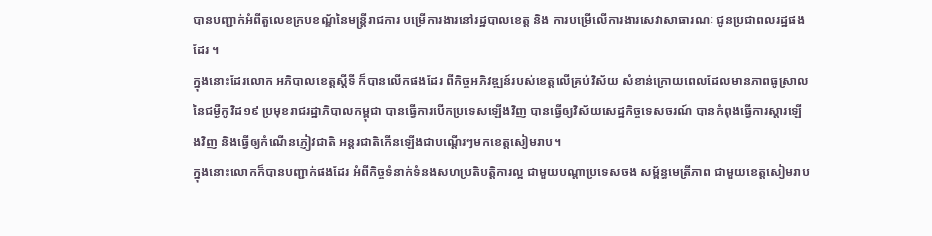បានបញ្ជាក់អំពីតួលេខក្របខណ្ឌ័នៃមន្ត្រីរាជការ បម្រើការងារនៅរដ្ឋបាលខេត្ត និង ការបម្រើលើការងារសេវាសាធារណៈ ជូនប្រជាពលរដ្ឋផងដែរ ។
ក្នុងនោះដែរលោក អភិបាលខេត្តស្តីទី ក៏បានលើកផងដែរ ពីកិច្ចអភិវឌ្ឍន៍របស់ខេត្តលើគ្រប់វិស័យ សំខាន់ក្រោយពេលដែលមានភាពធូស្រាលនៃជម្ងឺកូវិដ១៩ ប្រមុខរាជរដ្ឋាភិបាលកម្ពុជា បានធ្វើការបើកប្រទេសឡើងវិញ បានធ្វើឲ្យវិស័យសេដ្ឋកិច្ចទេសចរណ៍ បានកំពុងធ្វើការស្តារឡើងវិញ និងធ្វើឲ្យកំណើនភ្ញៀវជាតិ អន្តរជាតិកើនឡើងជាបណ្តើរៗមកខេត្តសៀមរាប។
ក្នុងនោះលោកក៏បានបញ្ជាក់ផងដែរ អំពីកិច្ចទំនាក់ទំនងសហប្រតិបត្តិការល្អ ជាមួយបណ្តាប្រទេសចង សម្ព័ន្ធមេត្រីភាព ជាមួយខេត្តសៀមរាប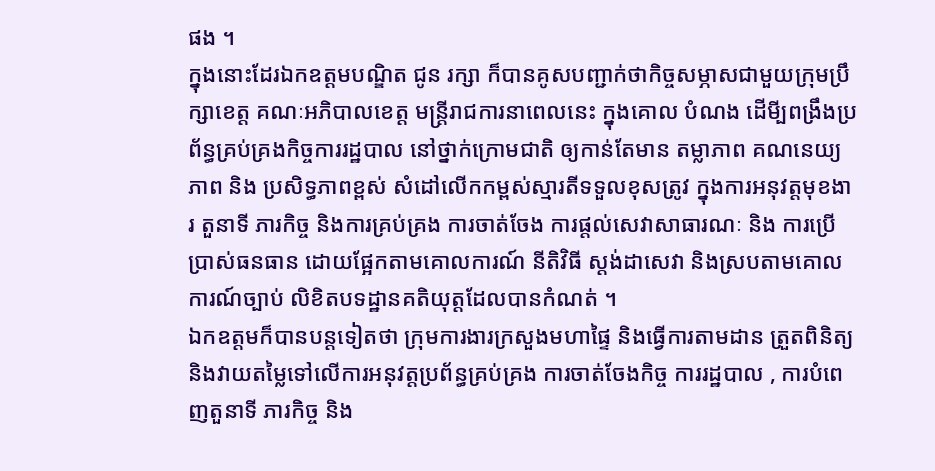ផង ។
ក្នុងនោះដែរឯកឧត្តមបណ្ឌិត ជូន រក្សា ក៏បានគូសបញ្ជាក់ថាកិច្ចសម្ភាសជាមួយក្រុមប្រឹក្សាខេត្ត គណៈអភិបាលខេត្ត មន្ត្រីរាជការនាពេលនេះ ក្នុងគោល បំណង ដើមី្បពង្រឹងប្រព័ន្ធគ្រប់គ្រងកិច្ចការរដ្ឋបាល នៅថ្នាក់ក្រោមជាតិ ឲ្យកាន់តែមាន តម្លាភាព គណនេយ្យភាព និង ប្រសិទ្ធភាពខ្ពស់ សំដៅលើកកម្ពស់ស្មារតីទទួលខុសត្រូវ ក្នុងការអនុវត្តមុខងារ តួនាទី ភារកិច្ច និងការគ្រប់គ្រង ការចាត់ចែង ការផ្តល់សេវាសាធារណៈ និង ការប្រើប្រាស់ធនធាន ដោយផ្អែកតាមគោលការណ៍ នីតិវិធី ស្តង់ដាសេវា និងស្របតាមគោលការណ៍ច្បាប់ លិខិតបទដ្ឋានគតិយុត្តដែលបានកំណត់ ។
ឯកឧត្តមក៏បានបន្តទៀតថា ក្រុមការងារក្រសួងមហាផ្ទៃ និងធ្វើការតាមដាន ត្រួតពិនិត្យ និងវាយតម្លៃទៅលើការអនុវត្តប្រព័ន្ធគ្រប់គ្រង ការចាត់ចែងកិច្ច ការរដ្ឋបាល , ការបំពេញតួនាទី ភារកិច្ច និង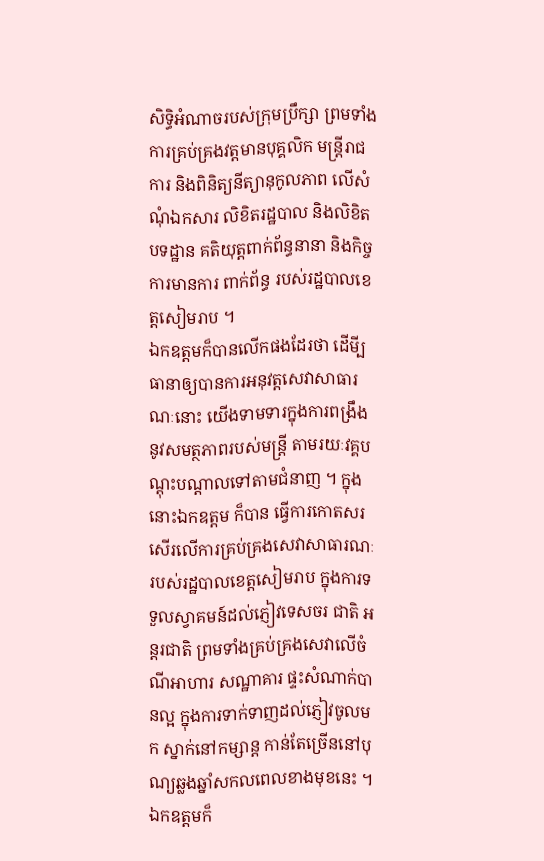សិទ្ធិអំណាចរបស់ក្រុមប្រឹក្សា ព្រមទាំងការគ្រប់គ្រងវត្តមានបុគ្គលិក មន្ត្រីរាជការ និងពិនិត្យនីត្យានុកូលភាព លើសំណុំឯកសារ លិខិតរដ្ឋបាល និងលិខិតបទដ្ឋាន គតិយុត្តពាក់ព័ន្ធនានា និងកិច្ចការមានការ ពាក់ព័ន្ធ របស់រដ្ឋបាលខេត្តសៀមរាប ។
ឯកឧត្តមក៏បានលើកផងដែរថា ដើមី្បធានាឲ្យបានការអនុវត្តសេវាសាធារណៈនោះ យើងទាមទារក្នុងការពង្រឹងនូវសមត្ថភាពរបស់មន្ត្រី តាមរយៈវគ្គបណ្តុះបណ្តាលទៅតាមជំនាញ ។ ក្នុងនោះឯកឧត្តម ក៏បាន ធ្វើការកោតសរសើរលើការគ្រប់គ្រងសេវាសាធារណៈរបស់រដ្ឋបាលខេត្តសៀមរាប ក្នុងការទទួលស្វាគមន៍ដល់ភ្ញៀវទេសចរ ជាតិ អន្តរជាតិ ព្រមទាំងគ្រប់គ្រងសេវាលើចំណីអាហារ សណ្ឋាគារ ផ្ទះសំណាក់បានល្អ ក្នុងការទាក់ទាញដល់ភ្ញៀវចូលមក ស្នាក់នៅកម្សាន្ត កាន់តែច្រើននៅបុណ្យឆ្លងឆ្នាំសកលពេលខាងមុខនេះ ។ ឯកឧត្តមក៏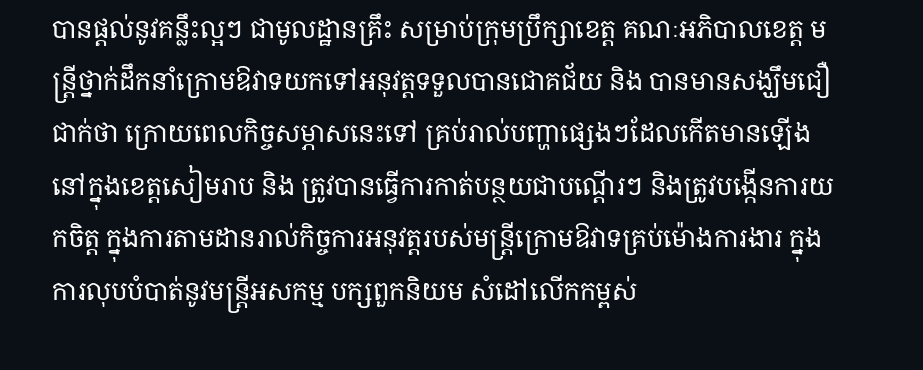បានផ្តល់នូវគន្លឹះល្អៗ ជាមូលដ្ឋានគ្រឹះ សម្រាប់ក្រុមប្រឹក្សាខេត្ត គណៈអភិបាលខេត្ត មន្ត្រីថ្នាក់ដឹកនាំក្រោមឱវាទយកទៅអនុវត្តទទួលបានជោគជ័យ និង បានមានសង្ឃឹមជឿជាក់ថា ក្រោយពេលកិច្ចសម្ភាសនេះទៅ គ្រប់រាល់បញ្ហាផ្សេងៗដែលកើតមានឡើងនៅក្នុងខេត្តសៀមរាប និង ត្រូវបានធ្វើការកាត់បន្ថយជាបណ្តើរៗ និងត្រូវបង្កើនការយកចិត្ត ក្នុងការតាមដានរាល់កិច្ចការអនុវត្តរបស់មន្ត្រីក្រោមឱវាទគ្រប់ម៉ោងការងារ ក្នុងការលុបបំបាត់នូវមន្ត្រីអសកម្ម បក្សពួកនិយម សំដៅលើកកម្ពស់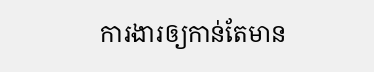ការងារឲ្យកាន់តែមាន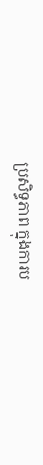ប្រសិទ្ធភាព ក្នុងការប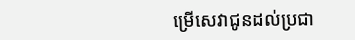ម្រើសេវាជូនដល់ប្រជា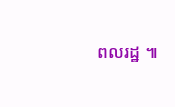ពលរដ្ឋ ៕